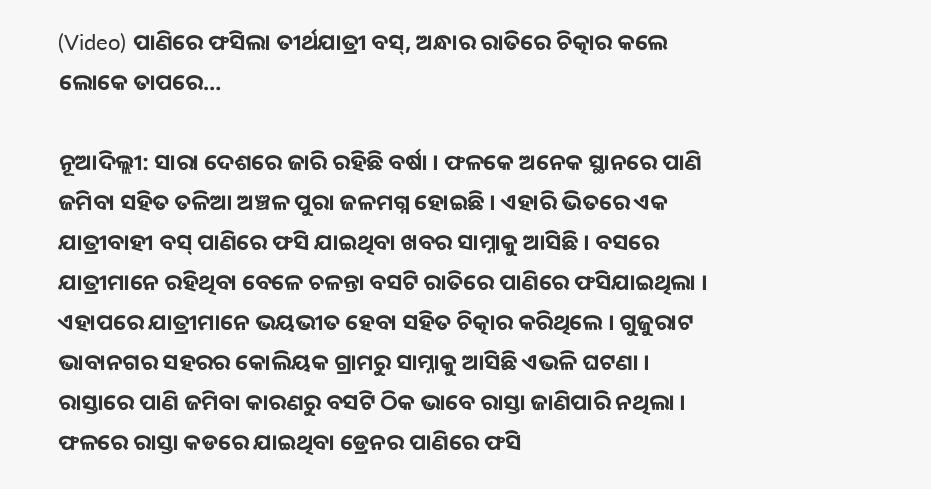(Video) ପାଣିରେ ଫସିଲା ତୀର୍ଥଯାତ୍ରୀ ବସ୍, ଅନ୍ଧାର ରାତିରେ ଚିତ୍କାର କଲେ ଲୋକେ ତାପରେ…

ନୂଆଦିଲ୍ଲୀ: ସାରା ଦେଶରେ ଜାରି ରହିଛି ବର୍ଷା । ଫଳକେ ଅନେକ ସ୍ଥାନରେ ପାଣି ଜମିବା ସହିତ ତଳିଆ ଅଞ୍ଚଳ ପୁରା ଜଳମଗ୍ନ ହୋଇଛି । ଏହାରି ଭିତରେ ଏକ ଯାତ୍ରୀବାହୀ ବସ୍ ପାଣିରେ ଫସି ଯାଇଥିବା ଖବର ସାମ୍ନାକୁ ଆସିଛି । ବସରେ ଯାତ୍ରୀମାନେ ରହିଥିବା ବେଳେ ଚଳନ୍ତା ବସଟି ରାତିରେ ପାଣିରେ ଫସିଯାଇଥିଲା । ଏହାପରେ ଯାତ୍ରୀମାନେ ଭୟଭୀତ ହେବା ସହିତ ଚିତ୍କାର କରିଥିଲେ । ଗୁଜୁରାଟ ଭାବାନଗର ସହରର କୋଲିୟକ ଗ୍ରାମରୁ ସାମ୍ନାକୁ ଆସିଛି ଏଭଳି ଘଟଣା । ରାସ୍ତାରେ ପାଣି ଜମିବା କାରଣରୁ ବସଟି ଠିକ ଭାବେ ରାସ୍ତା ଜାଣିପାରି ନଥିଲା । ଫଳରେ ରାସ୍ତା କଡରେ ଯାଇଥିବା ଡ୍ରେନର ପାଣିରେ ଫସି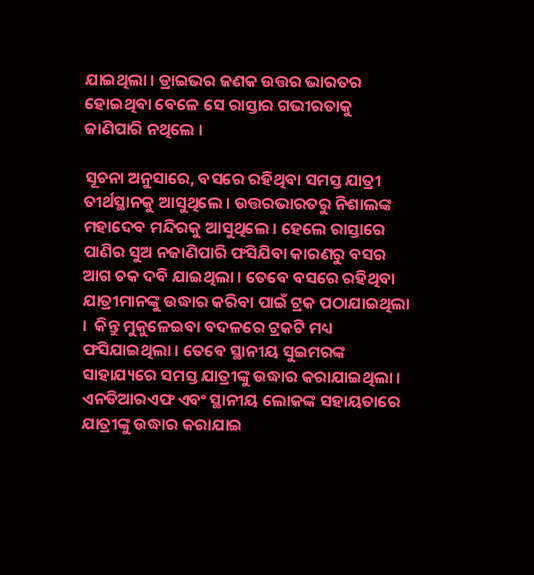ଯାଇଥିଲା । ଡ୍ରାଇଭର ଜଣକ ଉତ୍ତର ଭାରତର ହୋଇଥିବା ବେଳେ ସେ ରାସ୍ତାର ଗଭୀରତାକୁ ଜାଣିପାରି ନଥିଲେ ।

ସୂଚନା ଅନୁସାରେ, ବସରେ ରହିଥିବା ସମସ୍ତ ଯାତ୍ରୀ ତୀର୍ଥସ୍ଥାନକୁ ଆସୁଥିଲେ । ଉତ୍ତରଭାରତରୁ ନିଶାଲଙ୍କ ମହାଦେବ ମନ୍ଦିରକୁ ଆସୁଥିଲେ । ହେଲେ ରାସ୍ତାରେ ପାଣିର ସୁଅ ନଜାଣିପାରି ଫସିଯିବା କାରଣରୁ ବସର ଆଗ ଚକ ଦବି ଯାଇଥିଲା । ତେବେ ବସରେ ରହିଥିବା ଯାତ୍ରୀମାନଙ୍କୁ ଉଦ୍ଧାର କରିବା ପାଇଁ ଟ୍ରକ ପଠାଯାଇଥିଲା ।  କିନ୍ତୁ ମୁକୁଳେଇବା ବଦଳରେ ଟ୍ରକଟି ମଧ୍ୟ ଫସିଯାଇଥିଲା । ତେବେ ସ୍ଥାନୀୟ ସୁଇମରଙ୍କ ସାହାଯ୍ୟରେ ସମସ୍ତ ଯାତ୍ରୀଙ୍କୁ ଉଦ୍ଧାର କରାଯାଇଥିଲା । ଏନଡିଆରଏଫ ଏବଂ ସ୍ଥାନୀୟ ଲୋକଙ୍କ ସହାୟତାରେ ଯାତ୍ରୀଙ୍କୁ ଉଦ୍ଧାର କରାଯାଇ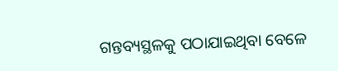ଗନ୍ତବ୍ୟସ୍ଥଳକୁ ପଠାଯାଇଥିବା ବେଳେ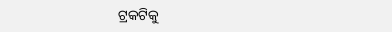ଟ୍ରକଟିକୁ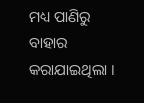ମଧ୍ୟ ପାଣିରୁ ବାହାର କରାଯାଇଥିଲା ।